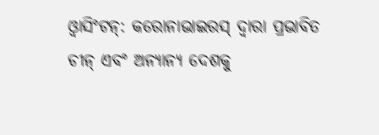ଓ୍ଵାସିଂଟନ୍: କରୋନାଭାଇରସ୍ ଦ୍ୱାରା ପ୍ରଭାବିତ ଚୀନ୍ ଏବଂ ଅନ୍ୟାନ୍ୟ ଦେଶକୁ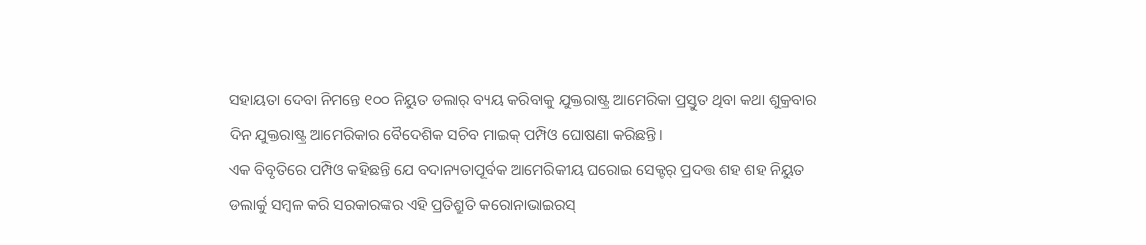ସହାୟତା ଦେବା ନିମନ୍ତେ ୧୦୦ ନିୟୁତ ଡଲାର୍ ବ୍ୟୟ କରିବାକୁ ଯୁକ୍ତରାଷ୍ଟ୍ର ଆମେରିକା ପ୍ରସ୍ତୁତ ଥିବା କଥା ଶୁକ୍ରବାର ଦିନ ଯୁକ୍ତରାଷ୍ଟ୍ର ଆମେରିକାର ବୈଦେଶିକ ସଚିବ ମାଇକ୍ ପମ୍ପିଓ ଘୋଷଣା କରିଛନ୍ତି।
ଏକ ବିବୃତିରେ ପମ୍ପିଓ କହିଛନ୍ତି ଯେ ବଦାନ୍ୟତାପୂର୍ବକ ଆମେରିକୀୟ ଘରୋଇ ସେକ୍ଟର୍ ପ୍ରଦତ୍ତ ଶହ ଶହ ନିୟୁତ ଡଲାର୍କୁ ସମ୍ବଳ କରି ସରକାରଙ୍କର ଏହି ପ୍ରତିଶ୍ରୁତି କରୋନାଭାଇରସ୍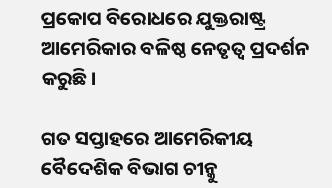ପ୍ରକୋପ ବିରୋଧରେ ଯୁକ୍ତରାଷ୍ଟ୍ର ଆମେରିକାର ବଳିଷ୍ଠ ନେତୃତ୍ୱ ପ୍ରଦର୍ଶନ କରୁଛି।

ଗତ ସପ୍ତାହରେ ଆମେରିକୀୟ ବୈଦେଶିକ ବିଭାଗ ଚୀନ୍କୁ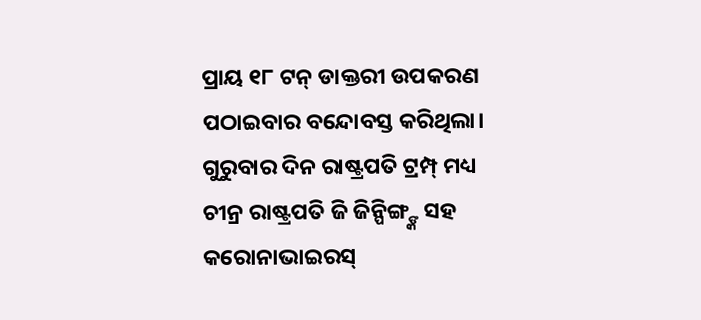ପ୍ରାୟ ୧୮ ଟନ୍ ଡାକ୍ତରୀ ଉପକରଣ ପଠାଇବାର ବନ୍ଦୋବସ୍ତ କରିଥିଲା।
ଗୁରୁବାର ଦିନ ରାଷ୍ଟ୍ରପତି ଟ୍ରମ୍ପ୍ ମଧ୍ୟ ଚୀନ୍ର ରାଷ୍ଟ୍ରପତି ଜି ଜିନ୍ପିଙ୍ଗ୍ଙ୍କ ସହ କରୋନାଭାଇରସ୍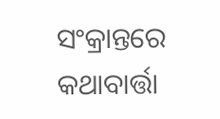ସଂକ୍ରାନ୍ତରେ କଥାବାର୍ତ୍ତା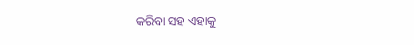କରିବା ସହ ଏହାକୁ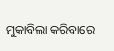ମୁକାବିଲା କରିବାରେ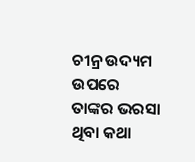ଚୀନ୍ର ଉଦ୍ୟମ ଉପରେ ତାଙ୍କର ଭରସା ଥିବା କଥା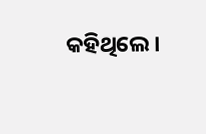କହିଥିଲେ।